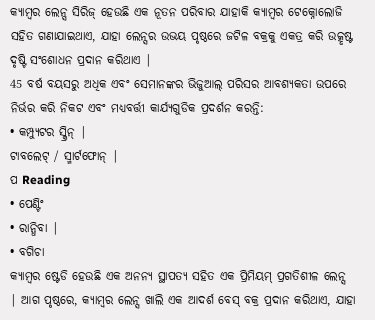କ୍ୟାମ୍ବର ଲେନ୍ସ ସିରିଜ୍ ହେଉଛି ଏକ ନୂତନ ପରିବାର ଯାହାକି କ୍ୟାମ୍ବର ଟେକ୍ନୋଲୋଜି ସହିତ ଗଣାଯାଇଥାଏ, ଯାହା ଲେନ୍ସର ଉଭୟ ପୃଷ୍ଠରେ ଜଟିଳ ବକ୍ରକୁ ଏକତ୍ର କରି ଉତ୍କୃଷ୍ଟ ଦୃଷ୍ଟି ସଂଶୋଧନ ପ୍ରଦାନ କରିଥାଏ |
45 ବର୍ଷ ବୟସରୁ ଅଧିକ ଏବଂ ସେମାନଙ୍କର ଭିଜୁଆଲ୍ ପରିସର ଆବଶ୍ୟକତା ଉପରେ ନିର୍ଭର କରି ନିକଟ ଏବଂ ମଧ୍ୟବର୍ତ୍ତୀ କାର୍ଯ୍ୟଗୁଡିକ ପ୍ରଦର୍ଶନ କରନ୍ତି:
• କମ୍ପ୍ୟୁଟର ସ୍କ୍ରିନ୍ |
ଟାବଲେଟ୍ / ସ୍ମାର୍ଟଫୋନ୍ |
ପ Reading
• ପେଣ୍ଟିଂ
• ରାନ୍ଧିବା |
• ବଗିଚା
କ୍ୟାମ୍ବର ଷ୍ଟେଡି ହେଉଛି ଏକ ଅନନ୍ୟ ସ୍ଥାପତ୍ୟ ସହିତ ଏକ ପ୍ରିମିୟମ୍ ପ୍ରଗତିଶୀଳ ଲେନ୍ସ | ଆଗ ପୃଷ୍ଠରେ, କ୍ୟାମ୍ବର ଲେନ୍ସ ଖାଲି ଏକ ଆଦର୍ଶ ବେସ୍ ବକ୍ର ପ୍ରଦାନ କରିଥାଏ, ଯାହା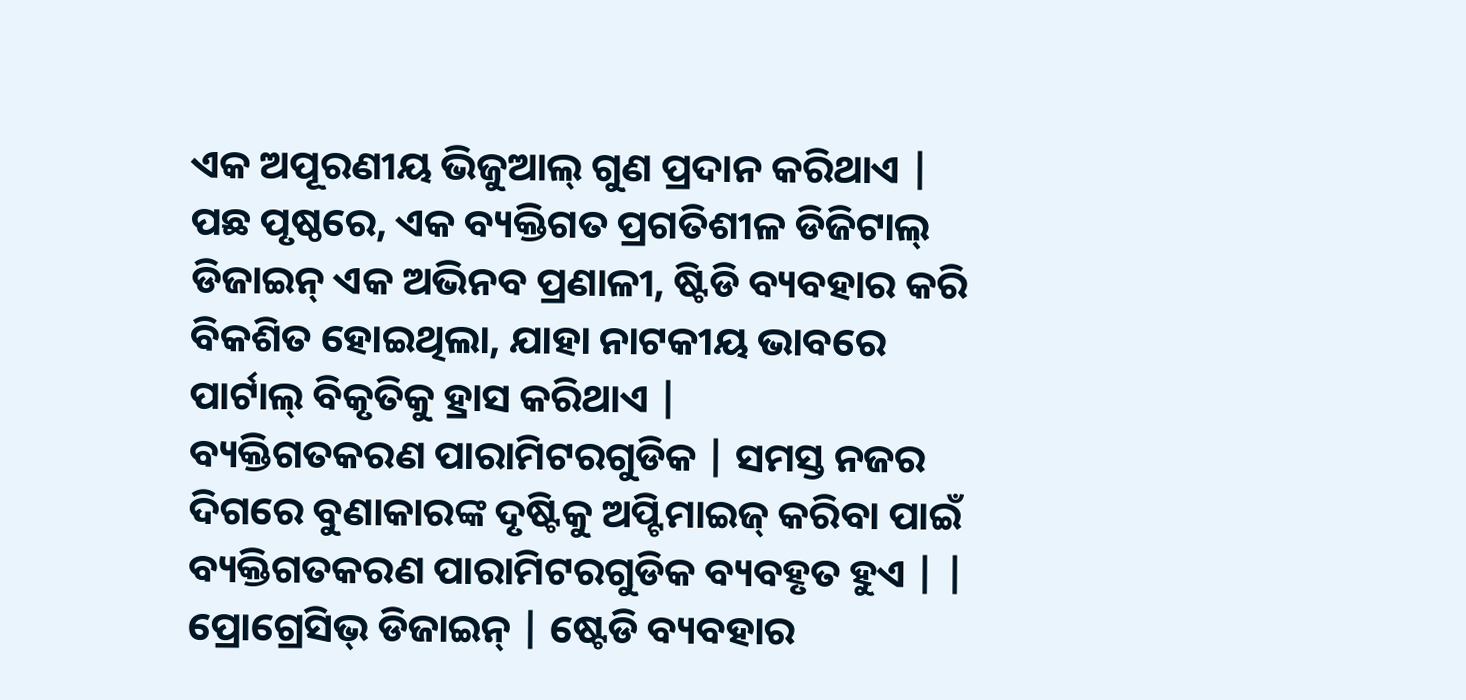ଏକ ଅପୂରଣୀୟ ଭିଜୁଆଲ୍ ଗୁଣ ପ୍ରଦାନ କରିଥାଏ | ପଛ ପୃଷ୍ଠରେ, ଏକ ବ୍ୟକ୍ତିଗତ ପ୍ରଗତିଶୀଳ ଡିଜିଟାଲ୍ ଡିଜାଇନ୍ ଏକ ଅଭିନବ ପ୍ରଣାଳୀ, ଷ୍ଟିଡି ବ୍ୟବହାର କରି ବିକଶିତ ହୋଇଥିଲା, ଯାହା ନାଟକୀୟ ଭାବରେ ପାର୍ଟାଲ୍ ବିକୃତିକୁ ହ୍ରାସ କରିଥାଏ |
ବ୍ୟକ୍ତିଗତକରଣ ପାରାମିଟରଗୁଡିକ | ସମସ୍ତ ନଜର ଦିଗରେ ବୁଣାକାରଙ୍କ ଦୃଷ୍ଟିକୁ ଅପ୍ଟିମାଇଜ୍ କରିବା ପାଇଁ ବ୍ୟକ୍ତିଗତକରଣ ପାରାମିଟରଗୁଡିକ ବ୍ୟବହୃତ ହୁଏ | | ପ୍ରୋଗ୍ରେସିଭ୍ ଡିଜାଇନ୍ | ଷ୍ଟେଡି ବ୍ୟବହାର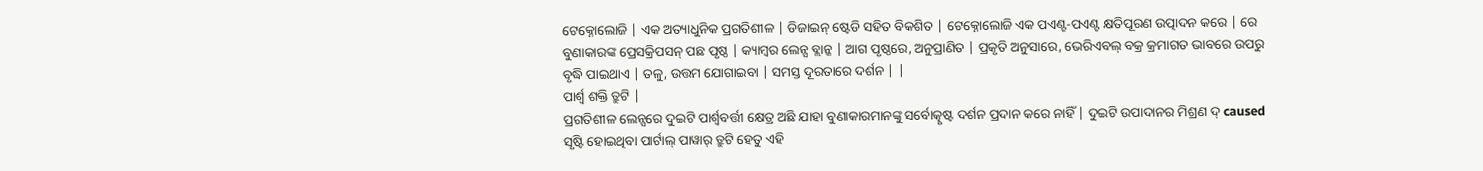ଟେକ୍ନୋଲୋଜି | ଏକ ଅତ୍ୟାଧୁନିକ ପ୍ରଗତିଶୀଳ | ଡିଜାଇନ୍ ଷ୍ଟେଡି ସହିତ ବିକଶିତ | ଟେକ୍ନୋଲୋଜି ଏକ ପଏଣ୍ଟ-ପଏଣ୍ଟ କ୍ଷତିପୂରଣ ଉତ୍ପାଦନ କରେ | ରେ ବୁଣାକାରଙ୍କ ପ୍ରେସକ୍ରିପସନ୍ ପଛ ପୃଷ୍ଠ | କ୍ୟାମ୍ବର ଲେନ୍ସ ବ୍ଲାନ୍କ | ଆଗ ପୃଷ୍ଠରେ, ଅନୁପ୍ରାଣିତ | ପ୍ରକୃତି ଅନୁସାରେ, ଭେରିଏବଲ୍ ବକ୍ର କ୍ରମାଗତ ଭାବରେ ଉପରୁ ବୃଦ୍ଧି ପାଇଥାଏ | ତଳୁ, ଉତ୍ତମ ଯୋଗାଇବା | ସମସ୍ତ ଦୂରତାରେ ଦର୍ଶନ | |
ପାର୍ଶ୍ୱ ଶକ୍ତି ତ୍ରୁଟି |
ପ୍ରଗତିଶୀଳ ଲେନ୍ସରେ ଦୁଇଟି ପାର୍ଶ୍ୱବର୍ତ୍ତୀ କ୍ଷେତ୍ର ଅଛି ଯାହା ବୁଣାକାରମାନଙ୍କୁ ସର୍ବୋତ୍କୃଷ୍ଟ ଦର୍ଶନ ପ୍ରଦାନ କରେ ନାହିଁ | ଦୁଇଟି ଉପାଦାନର ମିଶ୍ରଣ ଦ୍ caused ସୃଷ୍ଟି ହୋଇଥିବା ପାର୍ଟାଲ୍ ପାୱାର୍ ତ୍ରୁଟି ହେତୁ ଏହି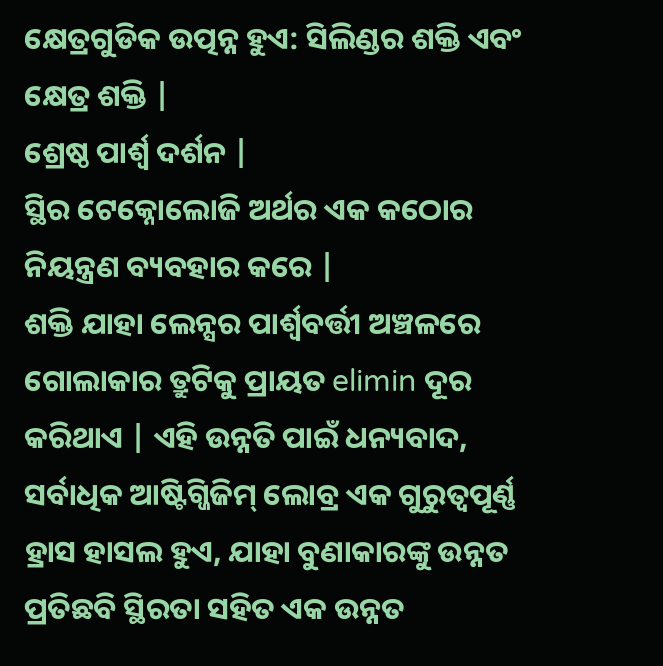କ୍ଷେତ୍ରଗୁଡିକ ଉତ୍ପନ୍ନ ହୁଏ: ସିଲିଣ୍ଡର ଶକ୍ତି ଏବଂ କ୍ଷେତ୍ର ଶକ୍ତି |
ଶ୍ରେଷ୍ଠ ପାର୍ଶ୍ୱ ଦର୍ଶନ |
ସ୍ଥିର ଟେକ୍ନୋଲୋଜି ଅର୍ଥର ଏକ କଠୋର ନିୟନ୍ତ୍ରଣ ବ୍ୟବହାର କରେ |
ଶକ୍ତି ଯାହା ଲେନ୍ସର ପାର୍ଶ୍ୱବର୍ତ୍ତୀ ଅଞ୍ଚଳରେ ଗୋଲାକାର ତ୍ରୁଟିକୁ ପ୍ରାୟତ elimin ଦୂର କରିଥାଏ | ଏହି ଉନ୍ନତି ପାଇଁ ଧନ୍ୟବାଦ, ସର୍ବାଧିକ ଆଷ୍ଟିଗ୍ଜିଜିମ୍ ଲୋବ୍ର ଏକ ଗୁରୁତ୍ୱପୂର୍ଣ୍ଣ ହ୍ରାସ ହାସଲ ହୁଏ, ଯାହା ବୁଣାକାରଙ୍କୁ ଉନ୍ନତ ପ୍ରତିଛବି ସ୍ଥିରତା ସହିତ ଏକ ଉନ୍ନତ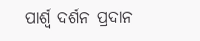ପାର୍ଶ୍ୱ ଦର୍ଶନ ପ୍ରଦାନ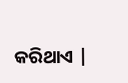କରିଥାଏ |